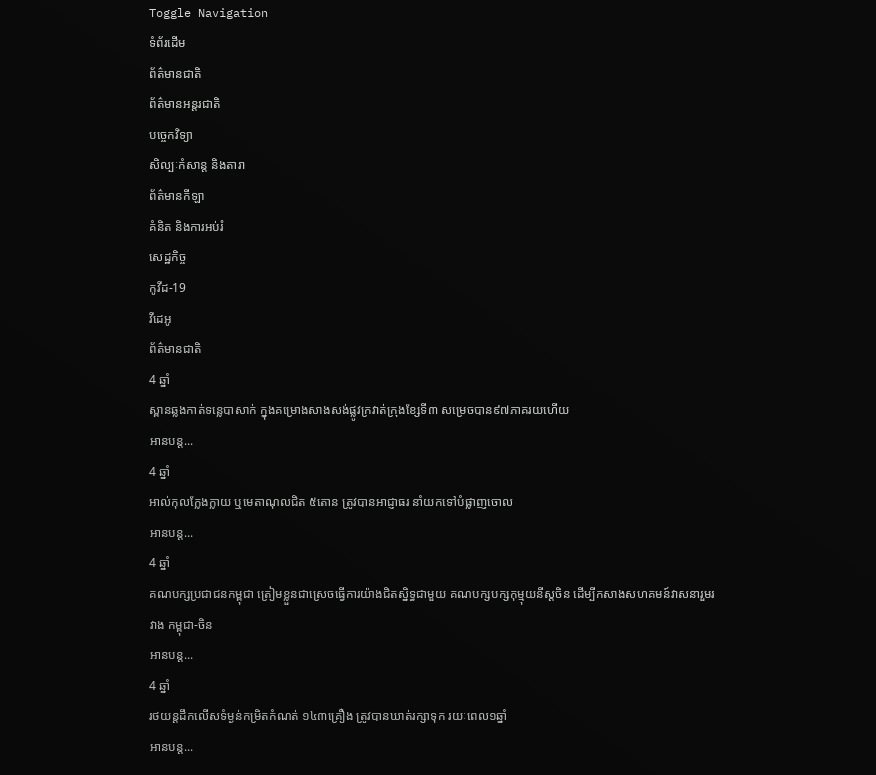Toggle Navigation
ទំព័រដើម
ព័ត៌មានជាតិ
ព័ត៌មានអន្តរជាតិ
បច្ចេកវិទ្យា
សិល្បៈកំសាន្ត និងតារា
ព័ត៌មានកីឡា
គំនិត និងការអប់រំ
សេដ្ឋកិច្ច
កូវីដ-19
វីដេអូ
ព័ត៌មានជាតិ
4 ឆ្នាំ
ស្ពានឆ្លងកាត់ទន្លេបាសាក់ ក្នុងគម្រោងសាងសង់ផ្លូវក្រវាត់ក្រុងខ្សែទី៣ សម្រេចបាន៩៧ភាគរយហេីយ
អានបន្ត...
4 ឆ្នាំ
អាល់កុលក្លែងក្លាយ ឬមេតាណុលជិត ៥តោន ត្រូវបានអាជ្ញាធរ នាំយកទៅបំផ្លាញចោល
អានបន្ត...
4 ឆ្នាំ
គណបក្សប្រជាជនកម្ពុជា ត្រៀមខ្លួនជាស្រេចធ្វើការយ៉ាងជិតស្និទ្ធជាមួយ គណបក្សបក្សកុម្មុយនីស្ដចិន ដើម្បីកសាងសហគមន៍វាសនារួមរវាង កម្ពុជា-ចិន
អានបន្ត...
4 ឆ្នាំ
រថយន្ដដឹកលើសទំម្ងន់កម្រិតកំណត់ ១៤៣គ្រឿង ត្រូវបានឃាត់រក្សាទុក រយៈពេល១ឆ្នាំ
អានបន្ត...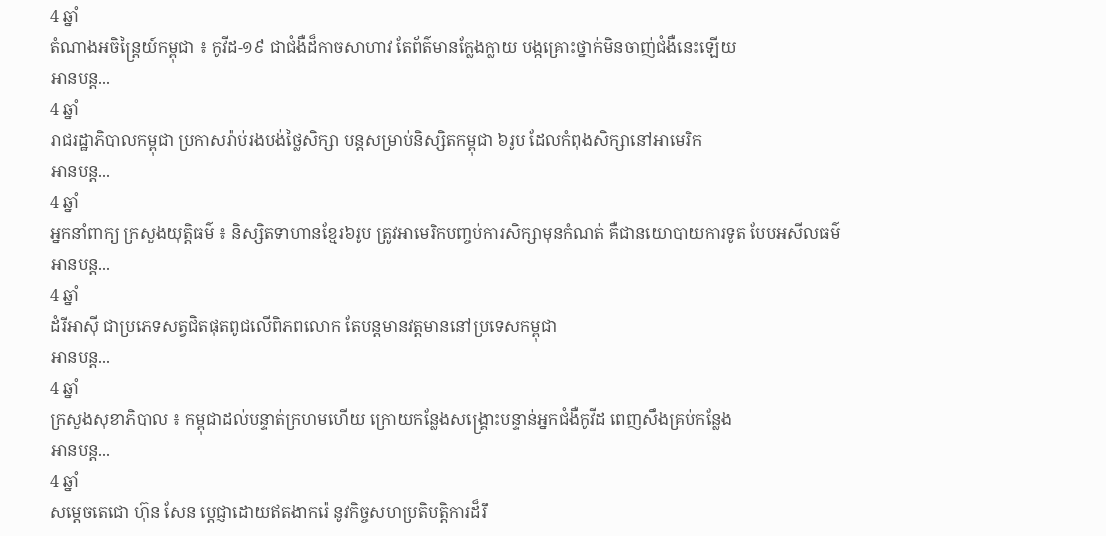4 ឆ្នាំ
តំណាងអចិន្ត្រៃយ៍កម្ពុជា ៖ កូវីដ-១៩ ជាជំងឺដ៏កាចសាហាវ តែព័ត៌មានក្លែងក្លាយ បង្កគ្រោះថ្នាក់មិនចាញ់ជំងឺនេះឡើយ
អានបន្ត...
4 ឆ្នាំ
រាជរដ្ឋាភិបាលកម្ពុជា ប្រកាសរ៉ាប់រងបង់ថ្លៃសិក្សា បន្តសម្រាប់និស្សិតកម្ពុជា ៦រូប ដែលកំពុងសិក្សានៅអាមេរិក
អានបន្ត...
4 ឆ្នាំ
អ្នកនាំពាក្យ ក្រសួងយុត្តិធម៌ ៖ និស្សិតទាហានខ្មែរ៦រូប ត្រូវអាមេរិកបញ្ចប់ការសិក្សាមុនកំណត់ គឺជានយោបាយការទូត បែបអសីលធម៌
អានបន្ត...
4 ឆ្នាំ
ដំរីអាស៊ី ជាប្រភេទសត្វជិតផុតពូជលើពិភពលោក តែបន្តមានវត្តមាននៅប្រទេសកម្ពុជា
អានបន្ត...
4 ឆ្នាំ
ក្រសួងសុខាភិបាល ៖ កម្ពុជាដល់បន្ទាត់ក្រហមហើយ ក្រោយកន្លែងសង្គ្រោះបន្ទាន់អ្នកជំងឺកូវីដ ពេញសឹងគ្រប់កន្លែង
អានបន្ត...
4 ឆ្នាំ
សម្ដេចតេជោ ហ៊ុន សែន ប្ដេជ្ញាដោយឥតងាករ៉េ នូវកិច្ចសហប្រតិបត្តិការដ៏រឹ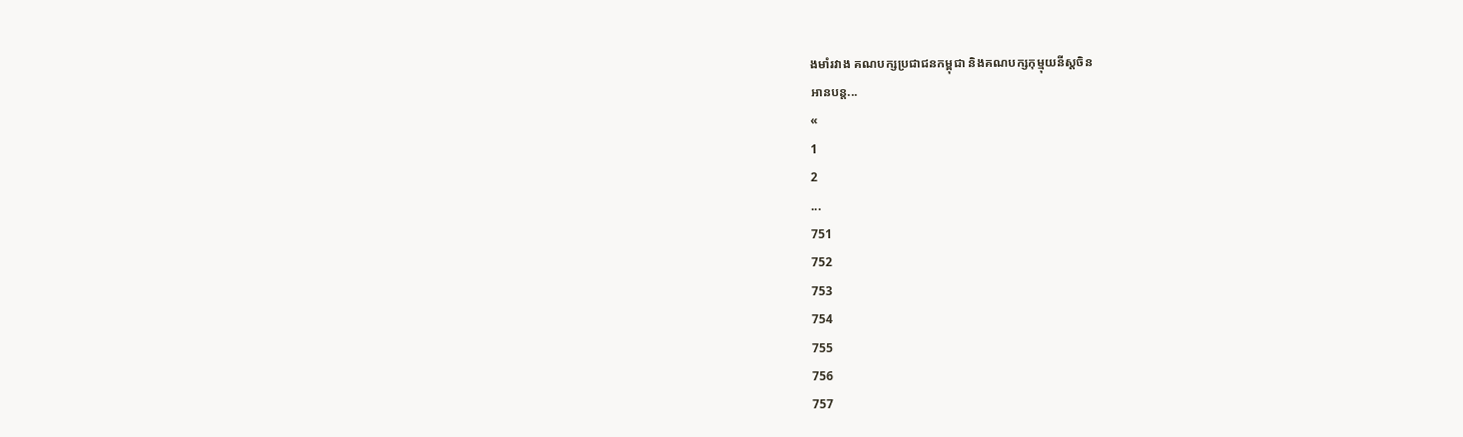ងមាំរវាង គណបក្សប្រជាជនកម្ពុជា និងគណបក្សកុម្មុយនីស្តចិន
អានបន្ត...
«
1
2
...
751
752
753
754
755
756
757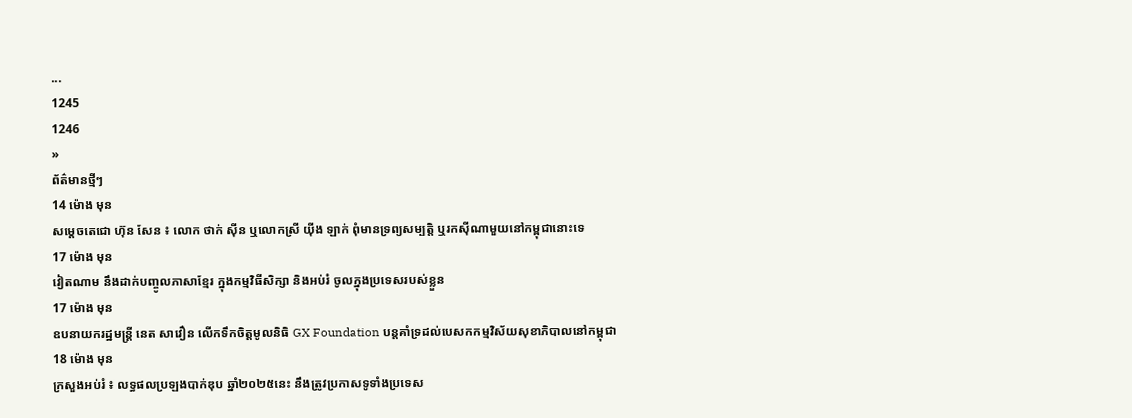...
1245
1246
»
ព័ត៌មានថ្មីៗ
14 ម៉ោង មុន
សម្ដេចតេជោ ហ៊ុន សែន ៖ លោក ថាក់ ស៊ីន ឬលោកស្រី យ៉ីង ឡាក់ ពុំមានទ្រព្យសម្បត្តិ ឬរកស៊ីណាមួយនៅកម្ពុជានោះទេ
17 ម៉ោង មុន
វៀតណាម នឹងដាក់បញ្ចូលភាសាខ្មែរ ក្នុងកម្មវិធីសិក្សា និងអប់រំ ចូលក្នុងប្រទេសរបស់ខ្លួន
17 ម៉ោង មុន
ឧបនាយករដ្ឋមន្ដ្រី នេត សាវឿន លើកទឹកចិត្តមូលនិធិ GX Foundation បន្ដគាំទ្រដល់បេសកកម្មវិស័យសុខាភិបាលនៅកម្ពុជា
18 ម៉ោង មុន
ក្រសួងអប់រំ ៖ លទ្ធផលប្រឡងបាក់ឌុប ឆ្នាំ២០២៥នេះ នឹងត្រូវប្រកាសទូទាំងប្រទេស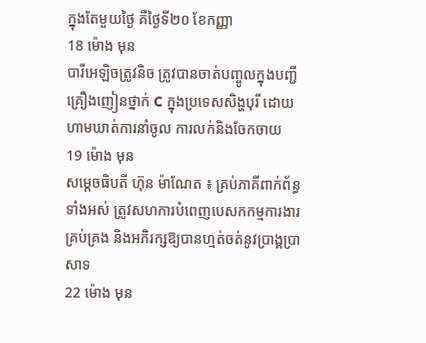ក្នុងតែមួយថ្ងៃ គឺថ្ងៃទី២០ ខែកញ្ញា
18 ម៉ោង មុន
បារីអេឡិចត្រូវនិច ត្រូវបានចាត់បញ្ចូលក្នុងបញ្ជីគ្រឿងញៀនថ្នាក់ C ក្នុងប្រទេសសិង្ហបុរី ដោយហាមឃាត់ការនាំចូល ការលក់និងចែកចាយ
19 ម៉ោង មុន
សម្តេចធិបតី ហ៊ុន ម៉ាណែត ៖ គ្រប់ភាគីពាក់ព័ន្ធទាំងអស់ ត្រូវសហការបំពេញបេសកកម្មការងារគ្រប់គ្រង និងអភិរក្សឱ្យបានហ្មត់ចត់នូវប្រាង្គប្រាសាទ
22 ម៉ោង មុន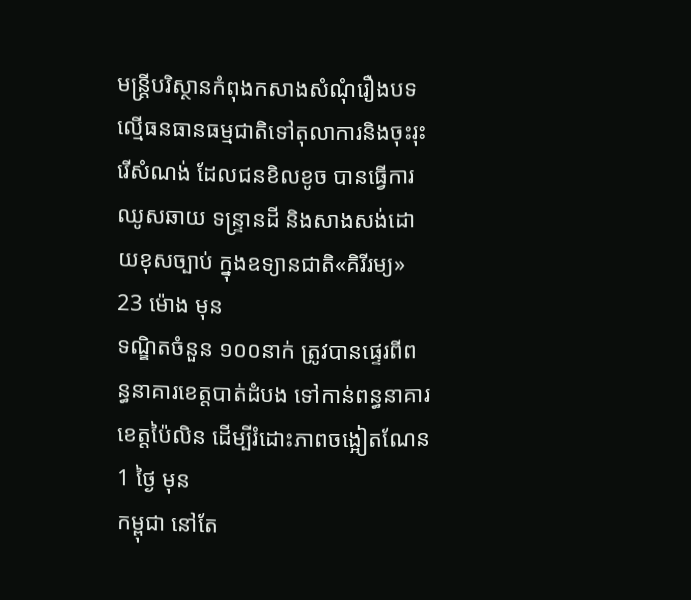មន្ត្រីបរិស្ថានកំពុងកសាងសំណុំរឿងបទល្មើធនធានធម្មជាតិទៅតុលាការនិងចុះរុះរើសំណង់ ដែលជនខិលខូច បានធ្វើការឈូសឆាយ ទន្ទ្រានដី និងសាងសង់ដោយខុសច្បាប់ ក្នុងឧទ្យានជាតិ«គិរីរម្យ»
23 ម៉ោង មុន
ទណ្ឌិតចំនួន ១០០នាក់ ត្រូវបានផ្ទេរពីពន្ធនាគារខេត្តបាត់ដំបង ទៅកាន់ពន្ធនាគារខេត្តប៉ៃលិន ដើម្បីរំដោះភាពចង្អៀតណែន
1 ថ្ងៃ មុន
កម្ពុជា នៅតែ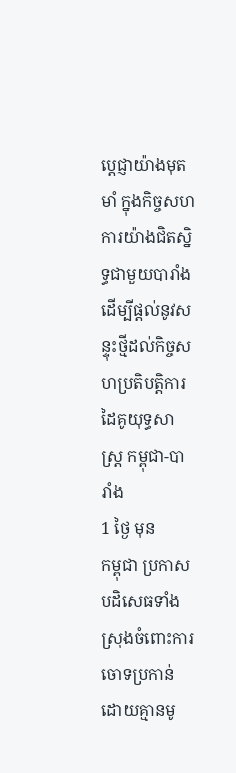ប្តេជ្ញាយ៉ាងមុតមាំ ក្នុងកិច្ចសហការយ៉ាងជិតស្និទ្ធជាមួយបារាំង ដើម្បីផ្តល់នូវសន្ទុះថ្មីដល់កិច្ចសហប្រតិបត្តិការដៃគូយុទ្ធសាស្ត្រ កម្ពុជា-បារាំង
1 ថ្ងៃ មុន
កម្ពុជា ប្រកាសបដិសេធទាំងស្រុងចំពោះការចោទប្រកាន់ដោយគ្មានមូ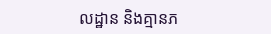លដ្ឋាន និងគ្មានភ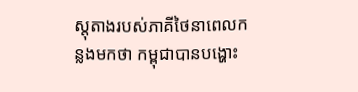ស្តុតាងរបស់ភាគីថៃនាពេលកន្លងមកថា កម្ពុជាបានបង្ហោះ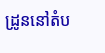ដ្រូននៅតំប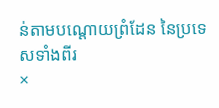ន់តាមបណ្តោយព្រំដែន នៃប្រទេសទាំងពីរ
×